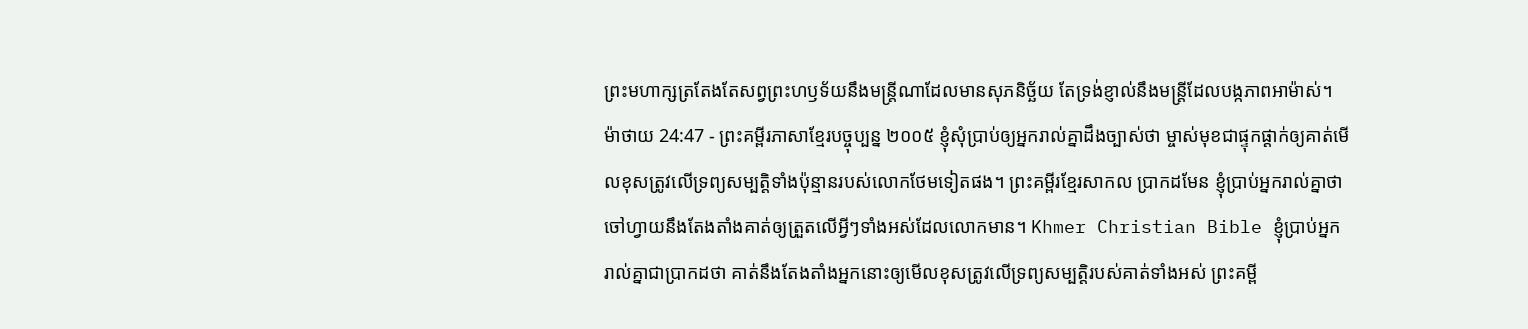ព្រះមហាក្សត្រតែងតែសព្វព្រះហឫទ័យនឹងមន្ត្រីណាដែលមានសុភនិច្ឆ័យ តែទ្រង់ខ្ញាល់នឹងមន្ត្រីដែលបង្កភាពអាម៉ាស់។
ម៉ាថាយ 24:47 - ព្រះគម្ពីរភាសាខ្មែរបច្ចុប្បន្ន ២០០៥ ខ្ញុំសុំប្រាប់ឲ្យអ្នករាល់គ្នាដឹងច្បាស់ថា ម្ចាស់មុខជាផ្ទុកផ្ដាក់ឲ្យគាត់មើលខុសត្រូវលើទ្រព្យសម្បត្តិទាំងប៉ុន្មានរបស់លោកថែមទៀតផង។ ព្រះគម្ពីរខ្មែរសាកល ប្រាកដមែន ខ្ញុំប្រាប់អ្នករាល់គ្នាថា ចៅហ្វាយនឹងតែងតាំងគាត់ឲ្យត្រួតលើអ្វីៗទាំងអស់ដែលលោកមាន។ Khmer Christian Bible ខ្ញុំប្រាប់អ្នករាល់គ្នាជាប្រាកដថា គាត់នឹងតែងតាំងអ្នកនោះឲ្យមើលខុសត្រូវលើទ្រព្យសម្បត្ដិរបស់គាត់ទាំងអស់ ព្រះគម្ពី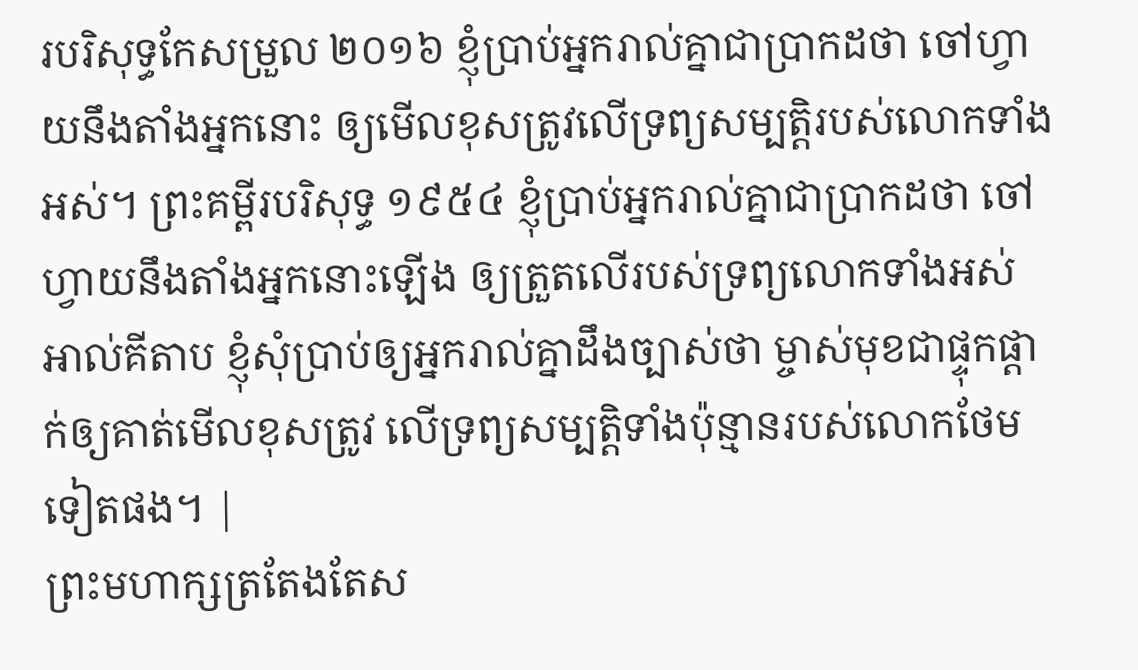របរិសុទ្ធកែសម្រួល ២០១៦ ខ្ញុំប្រាប់អ្នករាល់គ្នាជាប្រាកដថា ចៅហ្វាយនឹងតាំងអ្នកនោះ ឲ្យមើលខុសត្រូវលើទ្រព្យសម្បត្តិរបស់លោកទាំងអស់។ ព្រះគម្ពីរបរិសុទ្ធ ១៩៥៤ ខ្ញុំប្រាប់អ្នករាល់គ្នាជាប្រាកដថា ចៅហ្វាយនឹងតាំងអ្នកនោះឡើង ឲ្យត្រួតលើរបស់ទ្រព្យលោកទាំងអស់ អាល់គីតាប ខ្ញុំសុំប្រាប់ឲ្យអ្នករាល់គ្នាដឹងច្បាស់ថា ម្ចាស់មុខជាផ្ទុកផ្ដាក់ឲ្យគាត់មើលខុសត្រូវ លើទ្រព្យសម្បត្តិទាំងប៉ុន្មានរបស់លោកថែមទៀតផង។ |
ព្រះមហាក្សត្រតែងតែស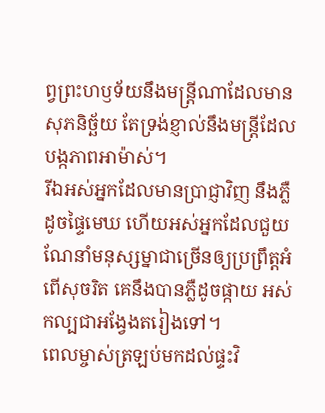ព្វព្រះហឫទ័យនឹងមន្ត្រីណាដែលមានសុភនិច្ឆ័យ តែទ្រង់ខ្ញាល់នឹងមន្ត្រីដែលបង្កភាពអាម៉ាស់។
រីឯអស់អ្នកដែលមានប្រាជ្ញាវិញ នឹងភ្លឺដូចផ្ទៃមេឃ ហើយអស់អ្នកដែលជួយណែនាំមនុស្សម្នាជាច្រើនឲ្យប្រព្រឹត្តអំពើសុចរិត គេនឹងបានភ្លឺដូចផ្កាយ អស់កល្បជាអង្វែងតរៀងទៅ។
ពេលម្ចាស់ត្រឡប់មកដល់ផ្ទះវិ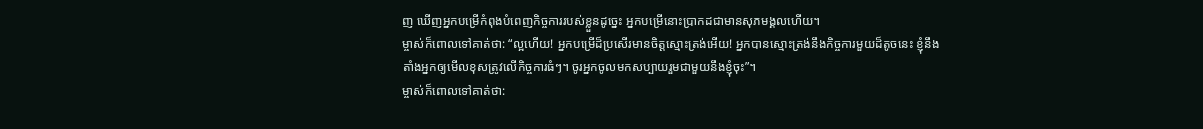ញ ឃើញអ្នកបម្រើកំពុងបំពេញកិច្ចការរបស់ខ្លួនដូច្នេះ អ្នកបម្រើនោះប្រាកដជាមានសុភមង្គលហើយ។
ម្ចាស់ក៏ពោលទៅគាត់ថា: “ល្អហើយ! អ្នកបម្រើដ៏ប្រសើរមានចិត្តស្មោះត្រង់អើយ! អ្នកបានស្មោះត្រង់នឹងកិច្ចការមួយដ៏តូចនេះ ខ្ញុំនឹងតាំងអ្នកឲ្យមើលខុសត្រូវលើកិច្ចការធំៗ។ ចូរអ្នកចូលមកសប្បាយរួមជាមួយនឹងខ្ញុំចុះ”។
ម្ចាស់ក៏ពោលទៅគាត់ថា: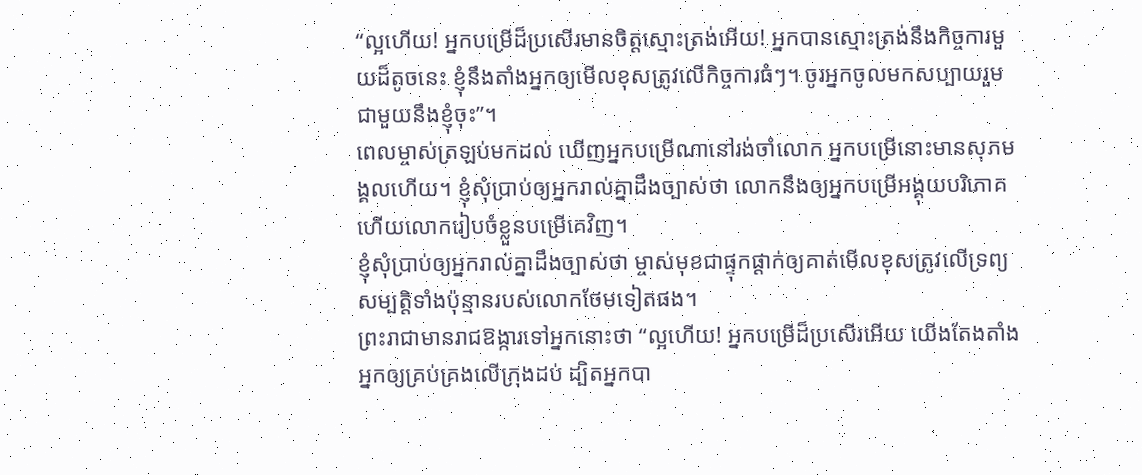“ល្អហើយ! អ្នកបម្រើដ៏ប្រសើរមានចិត្តស្មោះត្រង់អើយ! អ្នកបានស្មោះត្រង់នឹងកិច្ចការមួយដ៏តូចនេះ ខ្ញុំនឹងតាំងអ្នកឲ្យមើលខុសត្រូវលើកិច្ចការធំៗ។ ចូរអ្នកចូលមកសប្បាយរួមជាមួយនឹងខ្ញុំចុះ”។
ពេលម្ចាស់ត្រឡប់មកដល់ ឃើញអ្នកបម្រើណានៅរង់ចាំលោក អ្នកបម្រើនោះមានសុភមង្គលហើយ។ ខ្ញុំសុំប្រាប់ឲ្យអ្នករាល់គ្នាដឹងច្បាស់ថា លោកនឹងឲ្យអ្នកបម្រើអង្គុយបរិភោគ ហើយលោករៀបចំខ្លួនបម្រើគេវិញ។
ខ្ញុំសុំប្រាប់ឲ្យអ្នករាល់គ្នាដឹងច្បាស់ថា ម្ចាស់មុខជាផ្ទុកផ្ដាក់ឲ្យគាត់មើលខុសត្រូវលើទ្រព្យសម្បត្តិទាំងប៉ុន្មានរបស់លោកថែមទៀតផង។
ព្រះរាជាមានរាជឱង្ការទៅអ្នកនោះថា “ល្អហើយ! អ្នកបម្រើដ៏ប្រសើរអើយ យើងតែងតាំងអ្នកឲ្យគ្រប់គ្រងលើក្រុងដប់ ដ្បិតអ្នកបា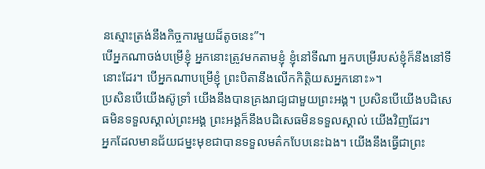នស្មោះត្រង់នឹងកិច្ចការមួយដ៏តូចនេះ”។
បើអ្នកណាចង់បម្រើខ្ញុំ អ្នកនោះត្រូវមកតាមខ្ញុំ ខ្ញុំនៅទីណា អ្នកបម្រើរបស់ខ្ញុំក៏នឹងនៅទីនោះដែរ។ បើអ្នកណាបម្រើខ្ញុំ ព្រះបិតានឹងលើកកិត្តិយសអ្នកនោះ»។
ប្រសិនបើយើងស៊ូទ្រាំ យើងនឹងបានគ្រងរាជ្យជាមួយព្រះអង្គ។ ប្រសិនបើយើងបដិសេធមិនទទួលស្គាល់ព្រះអង្គ ព្រះអង្គក៏នឹងបដិសេធមិនទទួលស្គាល់ យើងវិញដែរ។
អ្នកដែលមានជ័យជម្នះមុខជាបានទទួលមត៌កបែបនេះឯង។ យើងនឹងធ្វើជាព្រះ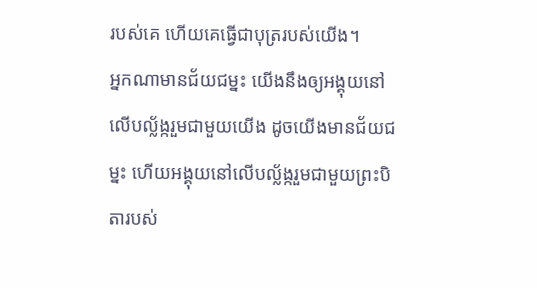របស់គេ ហើយគេធ្វើជាបុត្ររបស់យើង។
អ្នកណាមានជ័យជម្នះ យើងនឹងឲ្យអង្គុយនៅលើបល្ល័ង្ករួមជាមួយយើង ដូចយើងមានជ័យជម្នះ ហើយអង្គុយនៅលើបល្ល័ង្ករួមជាមួយព្រះបិតារបស់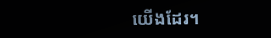យើងដែរ។